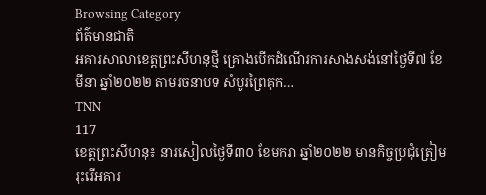Browsing Category
ព័ត៌មានជាតិ
អគារសាលាខេត្តព្រះសីហនុថ្មី គ្រោងបើកដំណើរការសាងសង់នៅថ្ងៃទី៧ ខែមីនា ឆ្នាំ២០២២ តាមរចនាបទ សំបូរព្រៃគុក…
TNN
117
ខេត្តព្រះសីហនុ៖ នារសៀលថ្ងៃទី៣០ ខែមករា ឆ្នាំ២០២២ មានកិច្ចប្រជុំត្រៀមរុះរើអគារ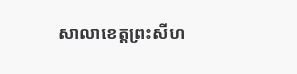សាលាខេត្តព្រះសីហ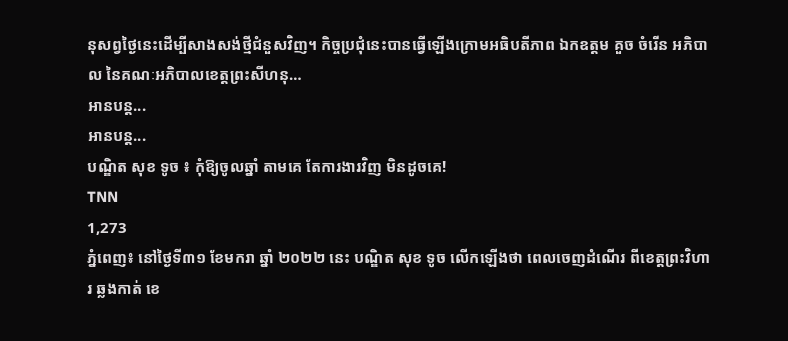នុសព្វថ្ងៃនេះដើម្បីសាងសង់ថ្មីជំនួសវិញ។ កិច្ចប្រជុំនេះបានធ្វើឡើងក្រោមអធិបតីភាព ឯកឧត្តម គួច ចំរើន អភិបាល នៃគណៈអភិបាលខេត្តព្រះសីហនុ…
អានបន្ត...
អានបន្ត...
បណ្ឌិត សុខ ទូច ៖ កុំឱ្យចូលឆ្នាំ តាមគេ តែការងារវិញ មិនដូចគេ!
TNN
1,273
ភ្នំពេញ៖ នៅថ្ងៃទី៣១ ខែមករា ឆ្នាំ ២០២២ នេះ បណ្ឌិត សុខ ទូច លើកឡើងថា ពេលចេញដំណើរ ពីខេត្តព្រះវិហារ ឆ្លងកាត់ ខេ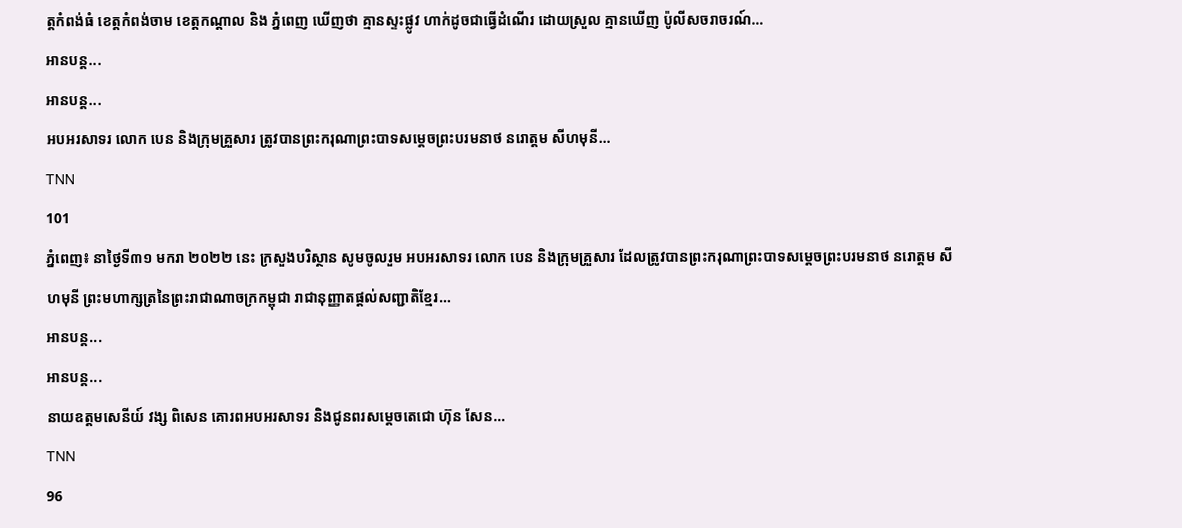ត្តកំពង់ធំ ខេត្តកំពង់ចាម ខេត្តកណ្ដាល និង ភ្នំពេញ ឃើញថា គ្មានស្ទះផ្លូវ ហាក់ដូចជាធ្វើដំណើរ ដោយស្រួល គ្មានឃើញ ប៉ូលីសចរាចរណ៍…
អានបន្ត...
អានបន្ត...
អបអរសាទរ លោក បេន និងក្រុមគ្រួសារ ត្រូវបានព្រះករុណាព្រះបាទសម្តេចព្រះបរមនាថ នរោត្តម សីហមុនី…
TNN
101
ភ្នំពេញ៖ នាថ្ងៃទី៣១ មករា ២០២២ នេះ ក្រសួងបរិស្ថាន សូមចូលរួម អបអរសាទរ លោក បេន និងក្រុមគ្រួសារ ដែលត្រូវបានព្រះករុណាព្រះបាទសម្តេចព្រះបរមនាថ នរោត្តម សីហមុនី ព្រះមហាក្សត្រនៃព្រះរាជាណាចក្រកម្ពុជា រាជានុញ្ញាតផ្តល់សញ្ជាតិខ្មែរ…
អានបន្ត...
អានបន្ត...
នាយឧត្តមសេនីយ៍ វង្ស ពិសេន គោរពអបអរសាទរ និងជូនពរសម្តេចតេជោ ហ៊ុន សែន…
TNN
96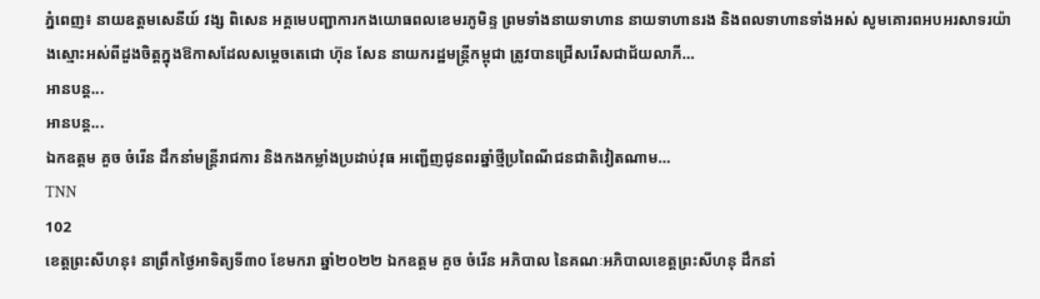ភ្នំពេញ៖ នាយឧត្តមសេនីយ៍ វង្ស ពិសេន អគ្គមេបញ្ជាការកងយោធពលខេមរភូមិន្ទ ព្រមទាំងនាយទាហាន នាយទាហានរង និងពលទាហានទាំងអស់ សូមគោរពអបអរសាទរយ៉ាងស្មោះអស់ពីដួងចិត្តក្នុងឱកាសដែលសម្តេចតេជោ ហ៊ុន សែន នាយករដ្ឋមន្ត្រីកម្ពុជា ត្រូវបានជ្រើសរើសជាជ័យលាភី…
អានបន្ត...
អានបន្ត...
ឯកឧត្តម គួច ចំរើន ដឹកនាំមន្ត្រីរាជការ និងកងកម្លាំងប្រដាប់វុធ អញ្ជើញជូនពរឆ្នាំថ្មីប្រពៃណីជនជាតិវៀតណាម…
TNN
102
ខេត្តព្រះសីហនុ៖ នាព្រឹកថ្ងៃអាទិត្យទី៣០ ខែមករា ឆ្នាំ២០២២ ឯកឧត្តម គួច ចំរើន អភិបាល នៃគណៈអភិបាលខេត្តព្រះសីហនុ ដឹកនាំ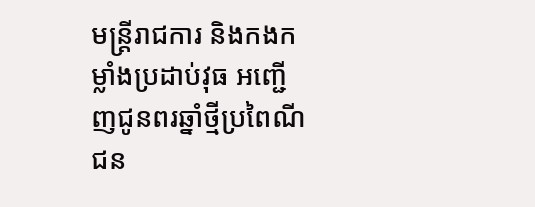មន្ត្រីរាជការ និងកងកម្លាំងប្រដាប់វុធ អញ្ជើញជូនពរឆ្នាំថ្មីប្រពៃណីជន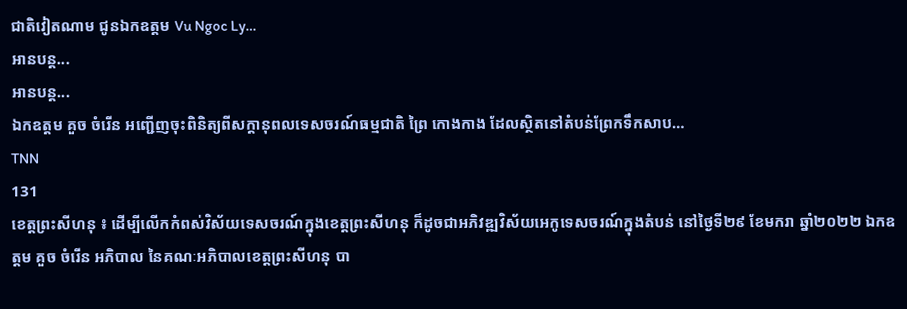ជាតិវៀតណាម ជូនឯកឧត្តម Vu Ngoc Ly…
អានបន្ត...
អានបន្ត...
ឯកឧត្តម គួច ចំរើន អញ្ជើញចុះពិនិត្យពីសក្តានុពលទេសចរណ៍ធម្មជាតិ ព្រៃ កោងកាង ដែលស្ថិតនៅតំបន់ព្រែកទឹកសាប…
TNN
131
ខេត្តព្រះសីហនុ ៖ ដើម្បីលើកកំពស់វិស័យទេសចរណ៍ក្នុងខេត្តព្រះសីហនុ ក៏ដូចជាអភិវឌ្ឍវិស័យអេកូទេសចរណ៍ក្នុងតំបន់ នៅថ្ងៃទី២៩ ខែមករា ឆ្នាំ២០២២ ឯកឧត្តម គួច ចំរើន អភិបាល នៃគណៈអភិបាលខេត្តព្រះសីហនុ បា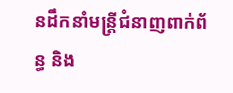នដឹកនាំមន្ត្រីជំនាញពាក់ព័ន្ធ និង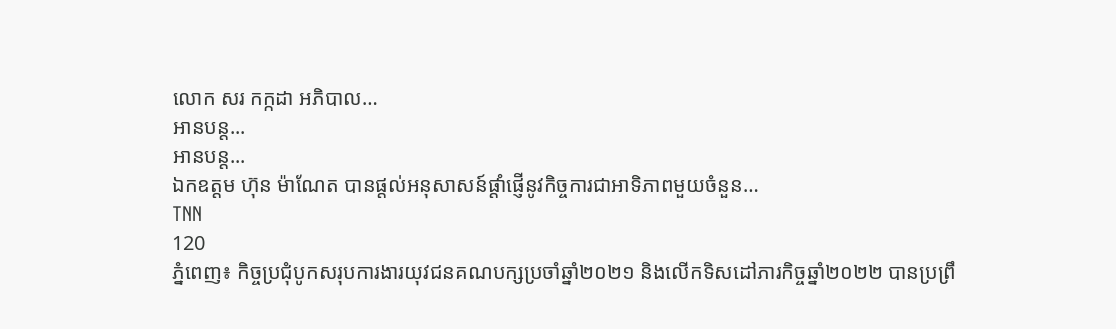លោក សរ កក្កដា អភិបាល…
អានបន្ត...
អានបន្ត...
ឯកឧត្តម ហ៊ុន ម៉ាណែត បានផ្តល់អនុសាសន៍ផ្តាំផ្ញើនូវកិច្ចការជាអាទិភាពមួយចំនួន…
TNN
120
ភ្នំពេញ៖ កិច្ចប្រជុំបូកសរុបការងារយុវជនគណបក្សប្រចាំឆ្នាំ២០២១ និងលើកទិសដៅភារកិច្ចឆ្នាំ២០២២ បានប្រព្រឹ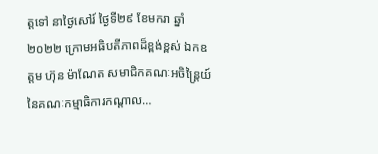ត្តទៅ នាថ្ងៃសៅរ៍ ថ្ងៃទី២៩ ខែមករា ឆ្នាំ២០២២ ក្រោមអធិបតីភាពដ៏ខ្ពង់ខ្ពស់ ឯកឧត្តម ហ៊ុន ម៉ាណែត សមាជិកគណៈអចិន្ត្រៃយ៍ នៃគណៈកម្មាធិការកណ្តាល…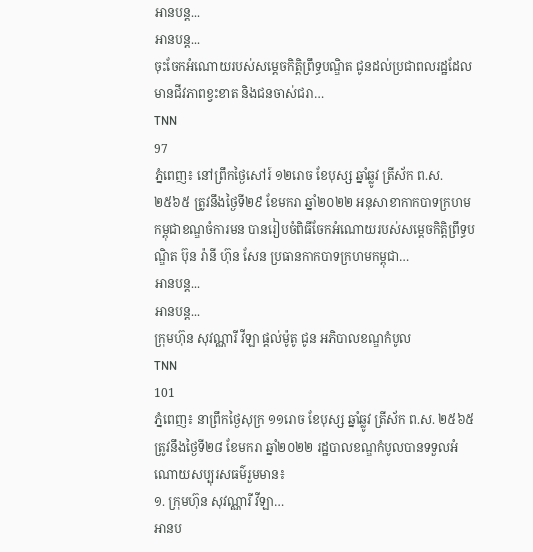អានបន្ត...
អានបន្ត...
ចុះចែកអំណោយរបស់សម្តេចកិត្តិព្រឹទ្ធបណ្ឌិត ជូនដល់ប្រជាពលរដ្ឋដែលមានជីវភាពខ្វះខាត និងជនចាស់ជរា…
TNN
97
ភ្នំពេញ៖ នៅព្រឹកថ្ងៃសៅរ៍ ១២រោច ខែបុស្ស ឆ្នាំឆ្លូវ ត្រីស័ក ព.ស.២៥៦៥ ត្រូវនឹងថ្ងៃទី២៩ ខែមករា ឆ្នាំ២០២២ អនុសាខាកាកបាទក្រហមកម្ពុជាខណ្ឌចំការមន បានរៀបចំពិធីចែកអំណោយរបស់សម្តេចកិត្តិព្រឹទ្ធបណ្ឌិត ប៊ុន រ៉ានី ហ៊ុន សែន ប្រធានកាកបាទក្រហមកម្ពុជា…
អានបន្ត...
អានបន្ត...
ក្រុមហ៊ុន សុវណ្ណារី វីឡា ផ្ដល់ម៉ូតូ ជូន អភិបាលខណ្ឌកំបូល
TNN
101
ភ្នំពេញ៖ នាព្រឹកថ្ងៃសុក្រ ១១រោច ខែបុស្ស ឆ្នាំឆ្លូវ ត្រីស័ក ព.ស. ២៥៦៥ ត្រូវនឹងថ្ងៃទី២៨ ខែមករា ឆ្នាំ២០២២ រដ្ឋបាលខណ្ឌកំបូលបានទទួលអំណោយសប្បុរសធម៌រួមមាន៖
១. ក្រុមហ៊ុន សុវណ្ណារី វីឡា…
អានប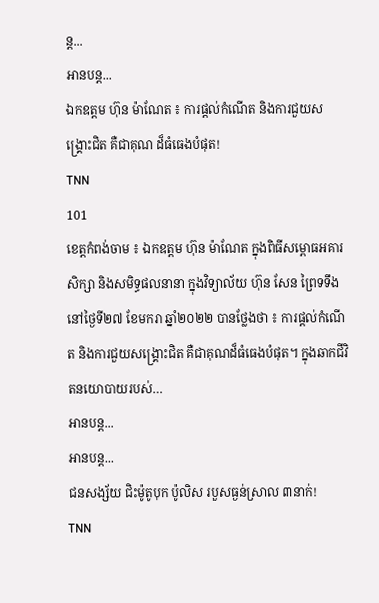ន្ត...
អានបន្ត...
ឯកឧត្តម ហ៊ុន ម៉ាណែត ៖ ការផ្តល់កំណើត និងការជួយសង្គ្រោះជិត គឺជាគុណ ដ៏ធំធេងបំផុត!
TNN
101
ខេត្តកំពង់ចាម ៖ ឯកឧត្តម ហ៊ុន ម៉ាណែត ក្នុងពិធីសម្ពោធអគារសិក្សា និងសមិទ្ធផលនានា ក្នុងវិទ្យាល័យ ហ៊ុន សែន ព្រៃទទឹង នៅថ្ងៃទី២៧ ខែមករា ឆ្នាំ២០២២ បានថ្លែងថា ៖ ការផ្តល់កំណើត និងការជួយសង្គ្រោះជិត គឺជាគុណដ៏ធំធេងបំផុត។ ក្នុងឆាកជីវិតនយោបាយរបស់…
អានបន្ត...
អានបន្ត...
ជនសង្ស័យ ជិះម៉ូតូបុក ប៉ូលិស របួសធ្ងន់ស្រាល ៣នាក់!
TNN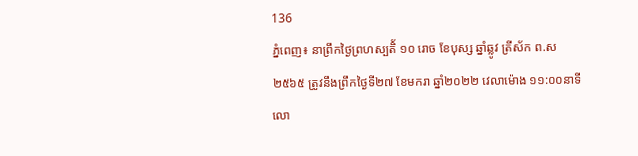136
ភ្នំពេញ៖ នាព្រឹកថ្ងៃព្រហស្បតិ័ ១០ រោច ខែបុស្ស ឆ្នាំឆ្លូវ ត្រីស័ក ព.ស ២៥៦៥ ត្រូវនឹងព្រឹកថ្ងៃទី២៧ ខែមករា ឆ្នាំ២០២២ វេលាម៉ោង ១១:០០នាទី លោ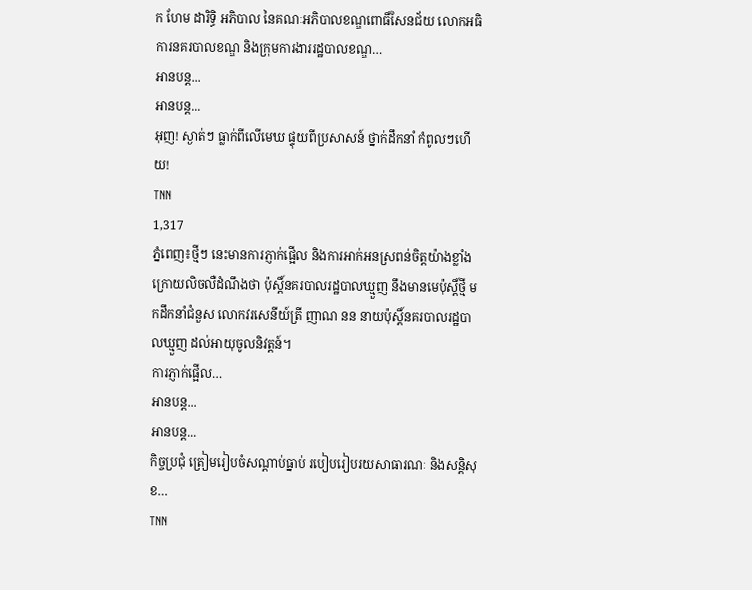ក ហែម ដារិទ្ធិ អភិបាល នៃគណៈអភិបាលខណ្ឌពោធិ៍សែនជ័យ លោកអធិការនគរបាលខណ្ឌ និងក្រុមការងាររដ្ឋបាលខណ្ឌ…
អានបន្ត...
អានបន្ត...
អុញ! ស្ងាត់ៗ ធ្លាក់ពីលើមេឃ ផ្ទុយពីប្រសាសន៍ ថ្នាក់ដឹកនាំ កំពូលៗហើយ!
TNN
1,317
ភ្នំពេញ៖ថ្មីៗ នេះមានការភ្ញាក់ផ្អើល និងការអាក់អនស្រពន់ចិត្តយ៉ាងខ្លាំង ក្រោយលិចលឺដំណឹងថា ប៉ុស្តិ៍នគរបាលរដ្ឋបាលឃ្មួញ នឹងមានមេប៉ុស្តិ៍ថ្មី មកដឹកនាំជំនួស លោកវរសេនីយ៍ត្រី ញាណ នន នាយប៉ុស្តិ៍នគរបាលរដ្ឋបាលឃ្មួញ ដល់អាយុចូលនិវត្តន៍។
ការភ្ញាក់ផ្អើល…
អានបន្ត...
អានបន្ត...
កិច្ចប្រជុំ ត្រៀមរៀបចំសណ្តាប់ធ្នាប់ របៀបរៀបរយសាធារណៈ និងសន្តិសុខ…
TNN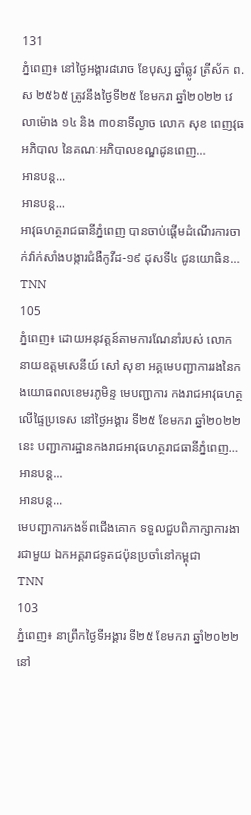131
ភ្នំពេញ៖ នៅថ្ងៃអង្គារ៨រោច ខែបុស្ស ឆ្នាំឆ្លូវ ត្រីស័ក ព.ស ២៥៦៥ ត្រូវនឹងថ្ងៃទី២៥ ខែមករា ឆ្នាំ២០២២ វេលាម៉ោង ១៤ និង ៣០នាទីល្ងាច លោក សុខ ពេញវុធ អភិបាល នៃគណៈអភិបាលខណ្ឌដូនពេញ…
អានបន្ត...
អានបន្ត...
អាវុធហត្ថរាជធានីភ្នំពេញ បានចាប់ផ្តើមដំណើរការចាក់វ៉ាក់សាំងបង្ការជំងឺកូវីដ-១៩ ដុសទី៤ ជូនយោធិន…
TNN
105
ភ្នំពេញ៖ ដោយអនុវត្តន៍តាមការណែនាំរបស់ លោក នាយឧត្តមសេនីយ៍ សៅ សុខា អគ្គមេបញ្ជាការរងនៃកងយោធពលខេមរភូមិន្ទ មេបញ្ជាការ កងរាជអាវុធហត្ថលើផ្ទៃប្រទេស នៅថ្ងៃអង្គារ ទី២៥ ខែមករា ឆ្នាំ២០២២នេះ បញ្ជាការដ្ឋានកងរាជអាវុធហត្ថរាជធានីភ្នំពេញ…
អានបន្ត...
អានបន្ត...
មេបញ្ជាការកងទ័ពជើងគោក ទទួលជួបពិភាក្សាការងារជាមួយ ឯកអគ្គរាជទូតជប៉ុនប្រចាំនៅកម្ពុជា
TNN
103
ភ្នំពេញ៖ នាព្រឹកថ្ងៃទីអង្គារ ទី២៥ ខែមករា ឆ្នាំ២០២២ នៅ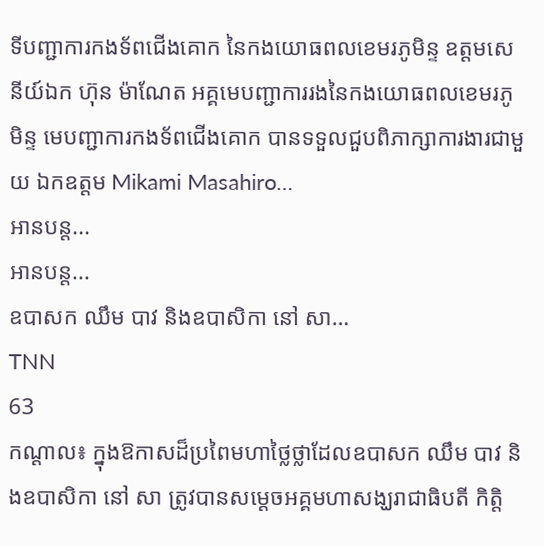ទីបញ្ជាការកងទ័ពជើងគោក នៃកងយោធពលខេមរភូមិន្ទ ឧត្តមសេនីយ៍ឯក ហ៊ុន ម៉ាណែត អគ្គមេបញ្ជាការរងនៃកងយោធពលខេមរភូមិន្ទ មេបញ្ជាការកងទ័ពជើងគោក បានទទួលជួបពិភាក្សាការងារជាមួយ ឯកឧត្តម Mikami Masahiro…
អានបន្ត...
អានបន្ត...
ឧបាសក ឈឹម បាវ និងឧបាសិកា នៅ សា…
TNN
63
កណ្ដាល៖ ក្នុងឱកាសដ៏ប្រពៃមហាថ្លៃថ្លាដែលឧបាសក ឈឹម បាវ និងឧបាសិកា នៅ សា ត្រូវបានសម្ដេចអគ្គមហាសង្ឃរាជាធិបតី កិត្តិ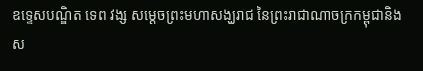ឧទ្ទេសបណ្ឌិត ទេព វង្ស សម្ដេចព្រះមហាសង្ឃរាជ នៃព្រះរាជាណាចក្រកម្ពុជានិងស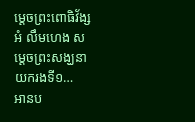ម្ដេចព្រះពោធិវ័ង្ស អំ លឹមហេង សម្ដេចព្រះសង្ឃនាយករងទី១…
អានប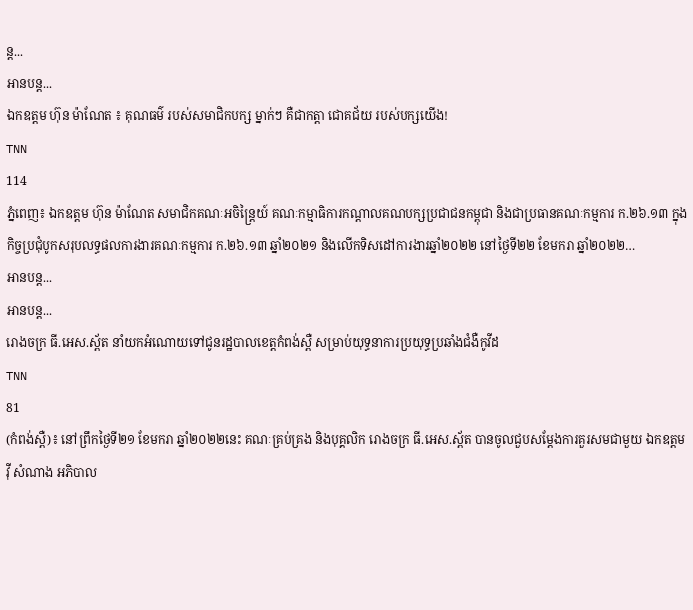ន្ត...
អានបន្ត...
ឯកឧត្តម ហ៊ុន ម៉ាណែត ៖ គុណធម៌ របស់សមាជិកបក្ស ម្នាក់ៗ គឺជាកត្តា ជោគជ័យ របស់បក្សយើង!
TNN
114
ភ្នំពេញ៖ ឯកឧត្តម ហ៊ុន ម៉ាណែត សមាជិកគណៈអចិន្ត្រៃយ៍ គណៈកម្មាធិការកណ្តាលគណបក្សប្រជាជនកម្ពុជា និងជាប្រធានគណៈកម្មការ ក.២៦.១៣ ក្នុងកិច្ចប្រជុំបូកសរុបលទ្ធផលការងារគណៈកម្មការ ក.២៦.១៣ ឆ្នាំ២០២១ និងលើកទិសដៅការងារឆ្នាំ២០២២ នៅថ្ងៃទី២២ ខែមករា ឆ្នាំ២០២២…
អានបន្ត...
អានបន្ត...
រោងចក្រ ធី.អេស.ស្ព័ត នាំយកអំណោយទៅជូនរដ្ឋបាលខេត្តកំពង់ស្ពឺ សម្រាប់យុទ្ធនាការប្រយុទ្ធប្រឆាំងជំងឺកូវីដ
TNN
81
(កំពង់ស្ពឺ)៖ នៅព្រឹកថ្ងៃទី២១ ខែមករា ឆ្នាំ២០២២នេះ គណៈគ្រប់គ្រង និងបុគ្គលិក រោងចក្រ ធី.អេស.ស្ព័ត បានចូលជួបសម្ដែងការគួរសមជាមួយ ឯកឧត្តម វ៉ី សំណាង អភិបាល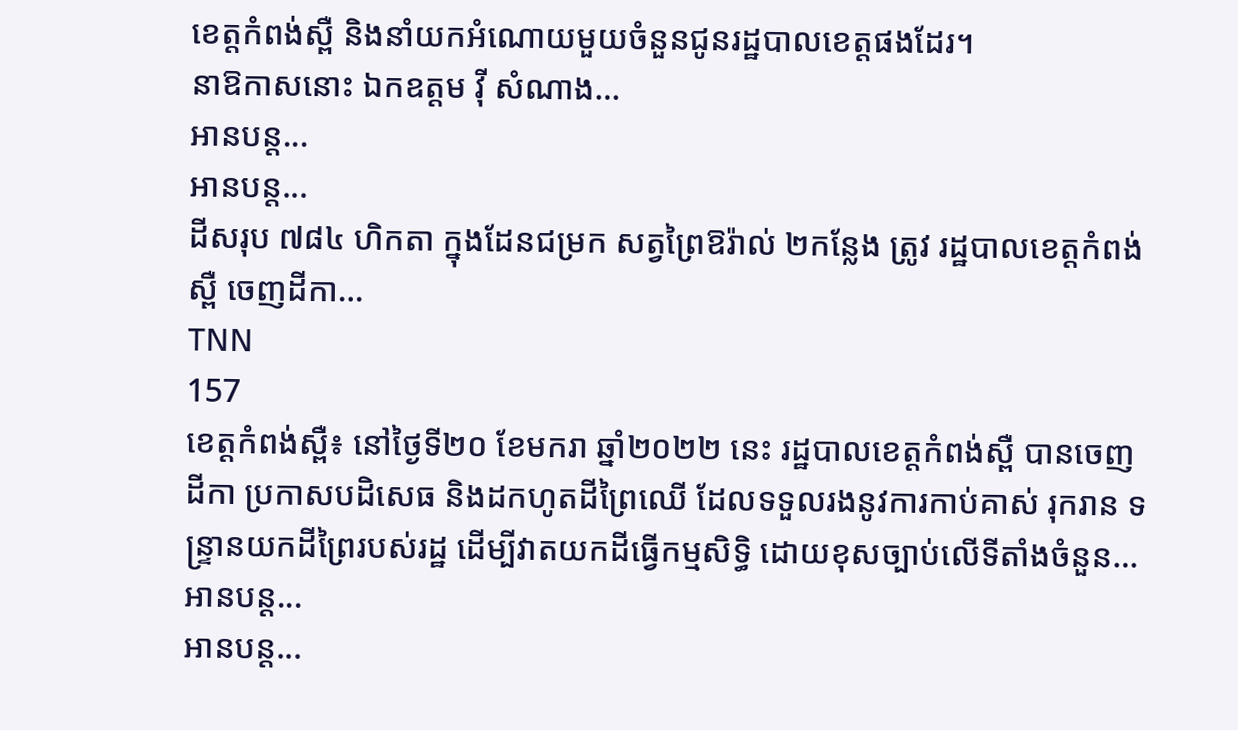ខេត្តកំពង់ស្ពឺ និងនាំយកអំណោយមួយចំនួនជូនរដ្ឋបាលខេត្តផងដែរ។
នាឱកាសនោះ ឯកឧត្តម វ៉ី សំណាង…
អានបន្ត...
អានបន្ត...
ដីសរុប ៧៨៤ ហិកតា ក្នុងដែនជម្រក សត្វព្រៃឱរ៉ាល់ ២កន្លែង ត្រូវ រដ្ឋបាលខេត្តកំពង់ស្ពឺ ចេញដីកា…
TNN
157
ខេត្តកំពង់ស្ពឺ៖ នៅថ្ងៃទី២០ ខែមករា ឆ្នាំ២០២២ នេះ រដ្ឋបាលខេត្តកំពង់ស្ពឺ បានចេញដីកា ប្រកាសបដិសេធ និងដកហូតដីព្រៃឈើ ដែលទទួលរងនូវការកាប់គាស់ រុករាន ទន្ទ្រានយកដីព្រៃរបស់រដ្ឋ ដើម្បីវាតយកដីធ្វើកម្មសិទ្ធិ ដោយខុសច្បាប់លើទីតាំងចំនួន…
អានបន្ត...
អានបន្ត...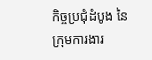កិច្ចប្រជុំដំបូង នៃក្រុមការងារ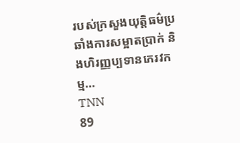របស់ក្រសួងយុត្តិធម៌ប្រឆាំងការសម្អាតប្រាក់ និងហិរញ្ញប្បទានភេរវកម្ម…
TNN
89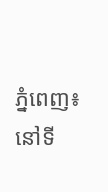ភ្នំពេញ៖ នៅទី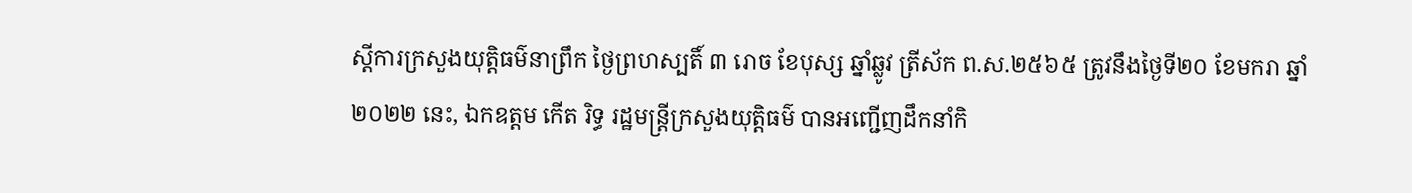ស្តីការក្រសួងយុត្តិធម៌នាព្រឹក ថ្ងៃព្រហស្បតិ៍ ៣ រោច ខែបុស្ស ឆ្នាំឆ្លូវ ត្រីស័ក ព.ស.២៥៦៥ ត្រូវនឹងថ្ងៃទី២០ ខែមករា ឆ្នាំ២០២២ នេះ, ឯកឧត្តម កើត រិទ្ធ រដ្ឋមន្រ្តីក្រសួងយុត្តិធម៌ បានអញ្ជើញដឹកនាំកិ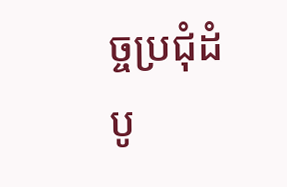ច្ចប្រជុំដំបូ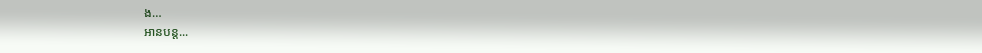ង…
អានបន្ត...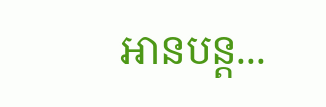អានបន្ត...